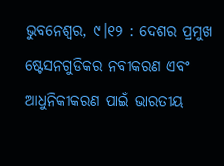ଭୁବନେଶ୍ୱର, ୯।୧୨ : ଦେଶର ପ୍ରମୁଖ ଷ୍ଟେସନଗୁଡିକର ନବୀକରଣ ଏବଂ ଆଧୁନିକୀକରଣ ପାଇଁ ଭାରତୀୟ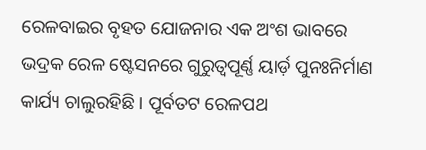ରେଳବାଇର ବୃହତ ଯୋଜନାର ଏକ ଅଂଶ ଭାବରେ ଭଦ୍ରକ ରେଳ ଷ୍ଟେସନରେ ଗୁରୁତ୍ୱପୂର୍ଣ୍ଣ ୟାର୍ଡ଼ ପୁନଃନିର୍ମାଣ କାର୍ଯ୍ୟ ଚାଲୁରହିଛି । ପୂର୍ବତଟ ରେଳପଥ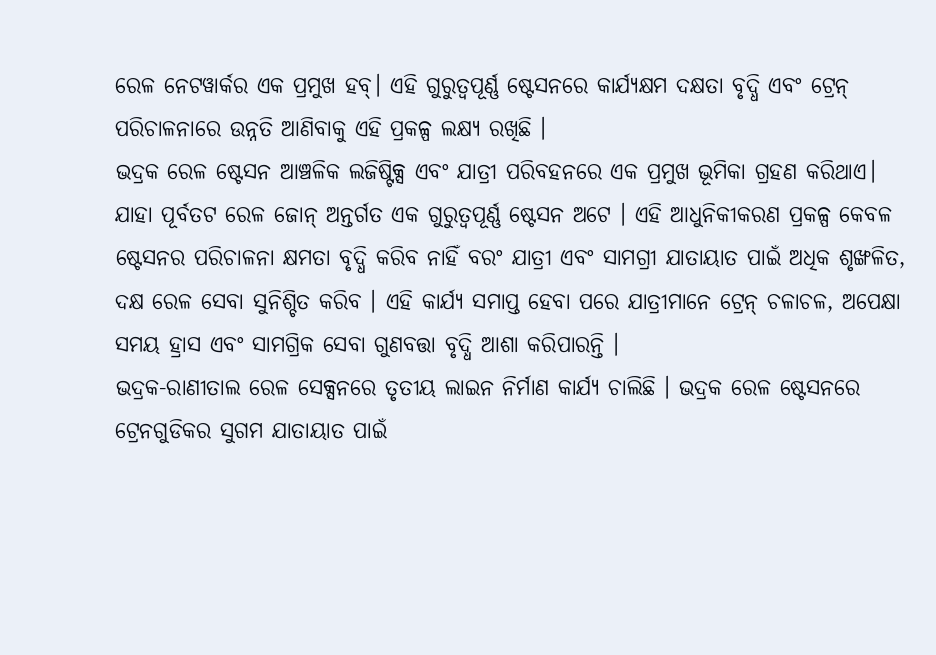ରେଳ ନେଟୱାର୍କର ଏକ ପ୍ରମୁଖ ହବ୍। ଏହି ଗୁରୁତ୍ୱପୂର୍ଣ୍ଣ ଷ୍ଟେସନରେ କାର୍ଯ୍ୟକ୍ଷମ ଦକ୍ଷତା ବୃଦ୍ଧି ଏବଂ ଟ୍ରେନ୍ ପରିଚାଳନାରେ ଉନ୍ନତି ଆଣିବାକୁ ଏହି ପ୍ରକଳ୍ପ ଲକ୍ଷ୍ୟ ରଖିଛି ।
ଭଦ୍ରକ ରେଳ ଷ୍ଟେସନ ଆଞ୍ଚଳିକ ଲଜିଷ୍ଟିକ୍ସ ଏବଂ ଯାତ୍ରୀ ପରିବହନରେ ଏକ ପ୍ରମୁଖ ଭୂମିକା ଗ୍ରହଣ କରିଥାଏ। ଯାହା ପୂର୍ବତଟ ରେଳ ଜୋନ୍ ଅନ୍ତର୍ଗତ ଏକ ଗୁରୁତ୍ୱପୂର୍ଣ୍ଣ ଷ୍ଟେସନ ଅଟେ । ଏହି ଆଧୁନିକୀକରଣ ପ୍ରକଳ୍ପ କେବଳ ଷ୍ଟେସନର ପରିଚାଳନା କ୍ଷମତା ବୃଦ୍ଧି କରିବ ନାହିଁ ବରଂ ଯାତ୍ରୀ ଏବଂ ସାମଗ୍ରୀ ଯାତାୟାତ ପାଇଁ ଅଧିକ ଶୃଙ୍ଖଳିତ, ଦକ୍ଷ ରେଳ ସେବା ସୁନିଶ୍ଚିତ କରିବ । ଏହି କାର୍ଯ୍ୟ ସମାପ୍ତ ହେବା ପରେ ଯାତ୍ରୀମାନେ ଟ୍ରେନ୍ ଚଳାଚଳ, ଅପେକ୍ଷା ସମୟ ହ୍ରାସ ଏବଂ ସାମଗ୍ରିକ ସେବା ଗୁଣବତ୍ତା ବୃଦ୍ଧି ଆଶା କରିପାରନ୍ତି ।
ଭଦ୍ରକ-ରାଣୀତାଲ ରେଳ ସେକ୍ସନରେ ତୃତୀୟ ଲାଇନ ନିର୍ମାଣ କାର୍ଯ୍ୟ ଚାଲିଛି । ଭଦ୍ରକ ରେଳ ଷ୍ଟେସନରେ ଟ୍ରେନଗୁଡିକର ସୁଗମ ଯାତାୟାତ ପାଇଁ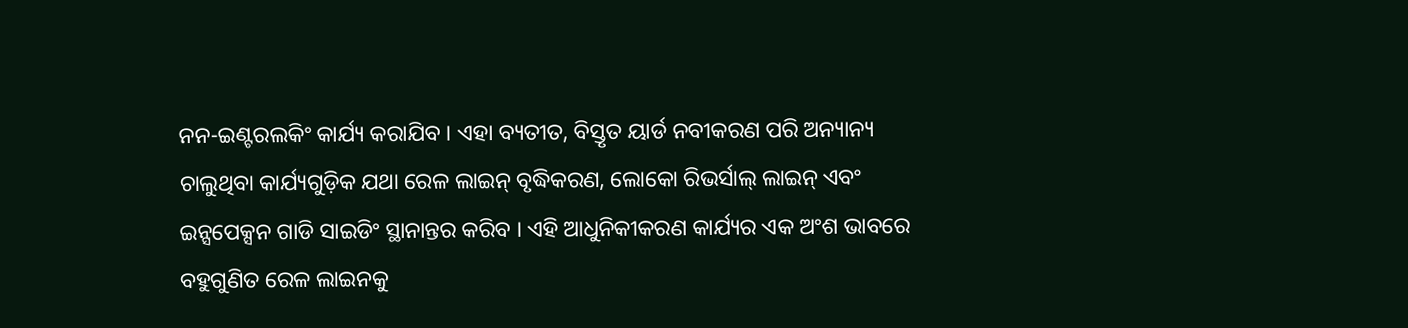ନନ-ଇଣ୍ଟରଲକିଂ କାର୍ଯ୍ୟ କରାଯିବ । ଏହା ବ୍ୟତୀତ, ବିସ୍ତୃତ ୟାର୍ଡ ନବୀକରଣ ପରି ଅନ୍ୟାନ୍ୟ ଚାଲୁଥିବା କାର୍ଯ୍ୟଗୁଡ଼ିକ ଯଥା ରେଳ ଲାଇନ୍ ବୃଦ୍ଧିକରଣ, ଲୋକୋ ରିଭର୍ସାଲ୍ ଲାଇନ୍ ଏବଂ ଇନ୍ସପେକ୍ସନ ଗାଡି ସାଇଡିଂ ସ୍ଥାନାନ୍ତର କରିବ । ଏହି ଆଧୁନିକୀକରଣ କାର୍ଯ୍ୟର ଏକ ଅଂଶ ଭାବରେ ବହୁଗୁଣିତ ରେଳ ଲାଇନକୁ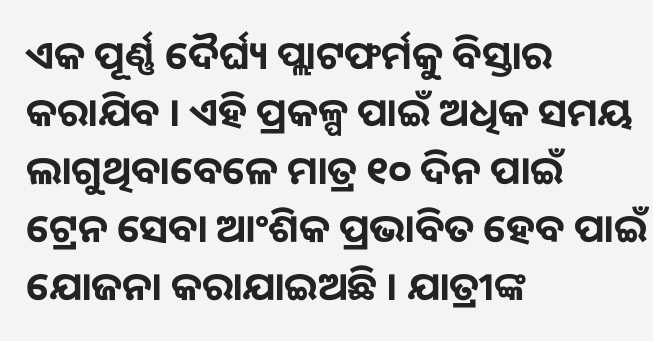ଏକ ପୂର୍ଣ୍ଣ ଦୈର୍ଘ୍ୟ ପ୍ଲାଟଫର୍ମକୁ ବିସ୍ତାର କରାଯିବ । ଏହି ପ୍ରକଳ୍ପ ପାଇଁ ଅଧିକ ସମୟ ଲାଗୁଥିବାବେଳେ ମାତ୍ର ୧୦ ଦିନ ପାଇଁ ଟ୍ରେନ ସେବା ଆଂଶିକ ପ୍ରଭାବିତ ହେବ ପାଇଁ ଯୋଜନା କରାଯାଇଅଛି । ଯାତ୍ରୀଙ୍କ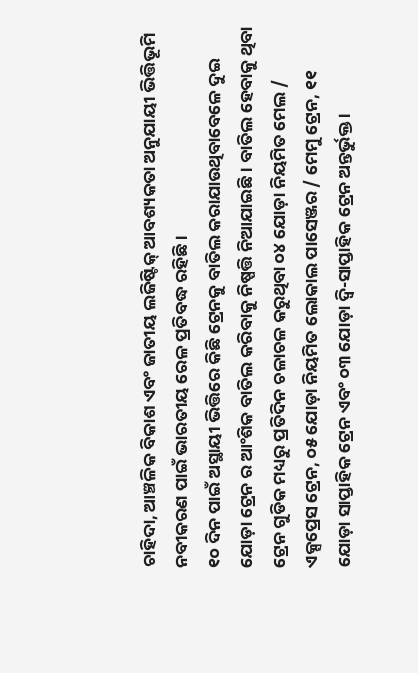ଚାହିଦା, ଆଞ୍ଚଳିକ ବିକାଶ ଏବଂ ଜାତୀୟ ଲଜିଷ୍ଟିକ୍ ଆବଶ୍ୟକତା ଅନୁଯାୟୀ ଭିତ୍ତିଭୂମି ନବୀକରଣ ପାଇଁ ଭାରତୀୟ ରେଳ ପ୍ରତିବଦ୍ଧ ରହିଛି ।
୧୦ ଦିନ ପାଇଁ ଅସ୍ଥାୟୀ ଭିତ୍ତିରେ କିଛି ଟ୍ରେନକୁ ବାତିଲ କରାଯାଉଥିବାବେଳେ ଦୁଇ ଯୋଡ଼ା ଟ୍ରେନ ର ଆଂଶିକ ବାତିଲ କରିବାକୁ ନିଷ୍ପତ୍ତି ନିଆଯାଇଛି । ବାତିଲ ହେବାକୁ ଥିବା ଟ୍ରେନ ଗୁଡିକ ମଧ୍ୟରୁ ପ୍ରତିଦିନ ଚଳାଚଳ କରୁଥିବା ୦୪ ଯୋଡ଼ା ନିୟମିତ ମେଲ / ଏକ୍ସପ୍ରେସ ଟ୍ରେନ, ୦୫ ଯୋଡ଼ା ନିୟମିତ ଲୋକାଲ ପାସେଞ୍ଜର / ମେମୁ ଟ୍ରେନ, ୧୧ ଯୋଡ଼ା ସାପ୍ତାହିକ ଟ୍ରେନ ଏବଂ ୦୩ ଯୋଡ଼ା ଦ୍ବି-ସାପ୍ତାହିକ ଟ୍ରେନ ଅନ୍ତର୍ଭୁକ୍ତ ।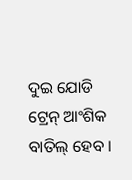ଦୁଇ ଯୋଡି ଟ୍ରେନ୍ ଆଂଶିକ ବାତିଲ୍ ହେବ ।